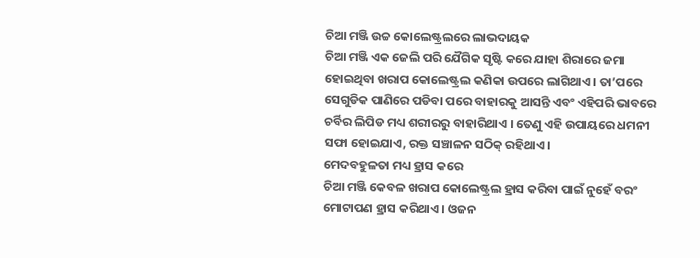ଚିଆ ମଞ୍ଜି ଉଚ୍ଚ କୋଲେଷ୍ଟ୍ରଲରେ ଲାଭଦାୟକ
ଚିଆ ମଞ୍ଜି ଏକ ଜେଲି ପରି ଯୈଗିକ ସୃଷ୍ଟି କରେ ଯାହା ଶିରାରେ ଜମା ହୋଇଥିବା ଖରାପ କୋଲେଷ୍ଟ୍ରଲ କଣିକା ଉପରେ ଲାଗିଥାଏ । ତା’ପରେ ସେଗୁଡିକ ପାଣିରେ ପଡିବା ପରେ ବାହାରକୁ ଆସନ୍ତି ଏବଂ ଏହିପରି ଭାବରେ ଚର୍ବିର ଲିପିଡ ମଧ୍ୟ ଶରୀରରୁ ବାହାରିଥାଏ । ତେଣୁ ଏହି ଉପାୟରେ ଧମନୀ ସଫା ହୋଇଯାଏ, ରକ୍ତ ସଞ୍ଚାଳନ ସଠିକ୍ ରହିଥାଏ ।
ମେଦବହୁଳତା ମଧ୍ୟ ହ୍ରାସ କରେ
ଚିଆ ମଞ୍ଜି କେବଳ ଖରାପ କୋଲେଷ୍ଟ୍ରଲ ହ୍ରାସ କରିବା ପାଇଁ ନୁହେଁ ବରଂ ମୋଟାପଣ ହ୍ରାସ କରିଥାଏ । ଓଜନ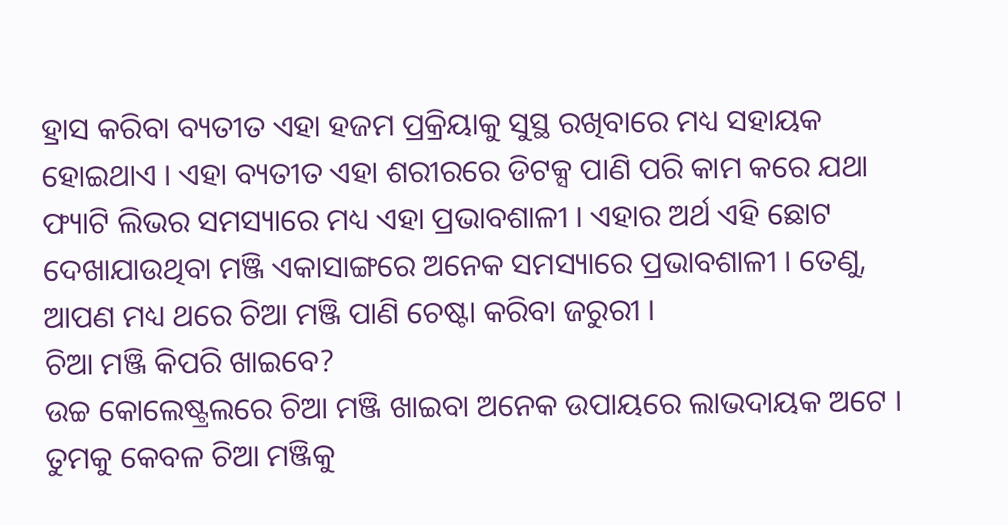ହ୍ରାସ କରିବା ବ୍ୟତୀତ ଏହା ହଜମ ପ୍ରକ୍ରିୟାକୁ ସୁସ୍ଥ ରଖିବାରେ ମଧ୍ୟ ସହାୟକ ହୋଇଥାଏ । ଏହା ବ୍ୟତୀତ ଏହା ଶରୀରରେ ଡିଟକ୍ସ ପାଣି ପରି କାମ କରେ ଯଥା ଫ୍ୟାଟି ଲିଭର ସମସ୍ୟାରେ ମଧ୍ୟ ଏହା ପ୍ରଭାବଶାଳୀ । ଏହାର ଅର୍ଥ ଏହି ଛୋଟ ଦେଖାଯାଉଥିବା ମଞ୍ଜି ଏକାସାଙ୍ଗରେ ଅନେକ ସମସ୍ୟାରେ ପ୍ରଭାବଶାଳୀ । ତେଣୁ, ଆପଣ ମଧ୍ୟ ଥରେ ଚିଆ ମଞ୍ଜି ପାଣି ଚେଷ୍ଟା କରିବା ଜରୁରୀ ।
ଚିଆ ମଞ୍ଜି କିପରି ଖାଇବେ?
ଉଚ୍ଚ କୋଲେଷ୍ଟ୍ରଲରେ ଚିଆ ମଞ୍ଜି ଖାଇବା ଅନେକ ଉପାୟରେ ଲାଭଦାୟକ ଅଟେ । ତୁମକୁ କେବଳ ଚିଆ ମଞ୍ଜିକୁ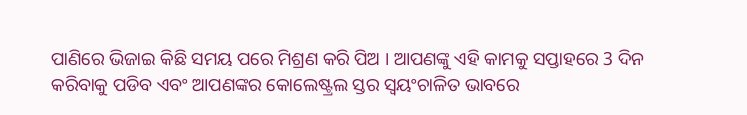ପାଣିରେ ଭିଜାଇ କିଛି ସମୟ ପରେ ମିଶ୍ରଣ କରି ପିଅ । ଆପଣଙ୍କୁ ଏହି କାମକୁ ସପ୍ତାହରେ 3 ଦିନ କରିବାକୁ ପଡିବ ଏବଂ ଆପଣଙ୍କର କୋଲେଷ୍ଟ୍ରଲ ସ୍ତର ସ୍ୱୟଂଚାଳିତ ଭାବରେ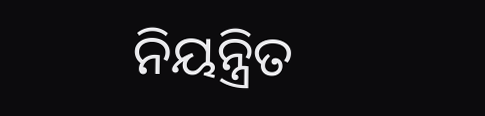ନିୟନ୍ତ୍ରିତ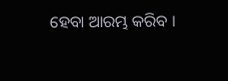ହେବା ଆରମ୍ଭ କରିବ ।